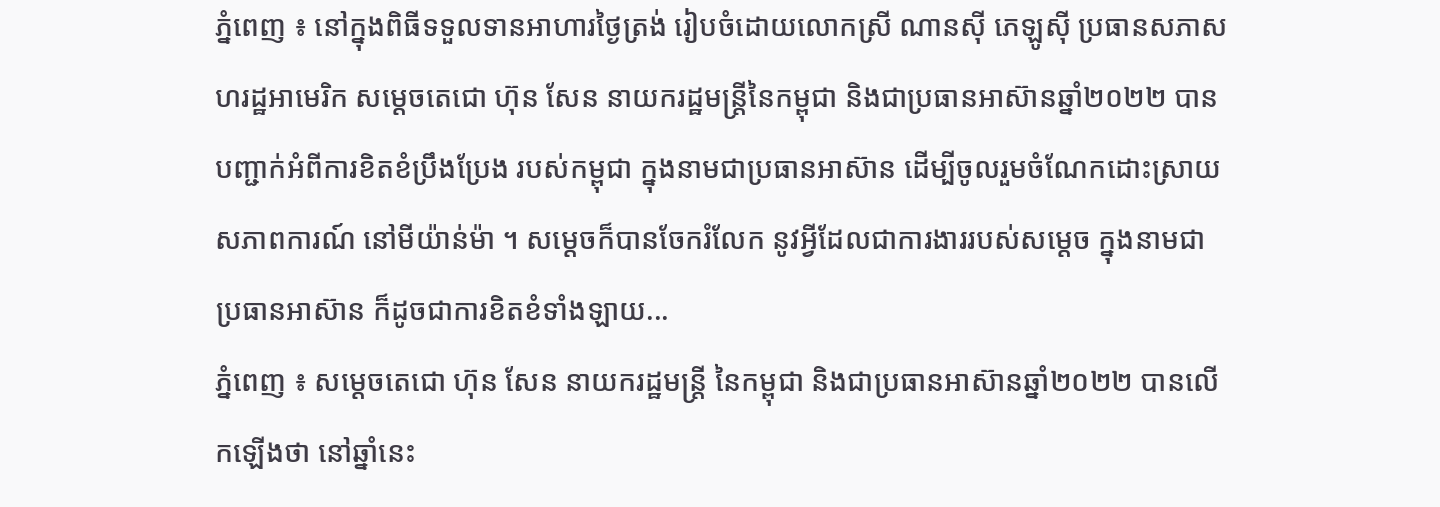ភ្នំពេញ ៖ នៅក្នុងពិធីទទួលទានអាហារថ្ងៃត្រង់ រៀបចំដោយលោកស្រី ណានស៊ី ភេឡូស៊ី ប្រធានសភាសហរដ្ឋអាមេរិក សម្ដេចតេជោ ហ៊ុន សែន នាយករដ្ឋមន្រ្តីនៃកម្ពុជា និងជាប្រធានអាស៊ានឆ្នាំ២០២២ បានបញ្ជាក់អំពីការខិតខំប្រឹងប្រែង របស់កម្ពុជា ក្នុងនាមជាប្រធានអាស៊ាន ដើម្បីចូលរួមចំណែកដោះស្រាយសភាពការណ៍ នៅមីយ៉ាន់ម៉ា ។ សម្ដេចក៏បានចែករំលែក នូវអ្វីដែលជាការងាររបស់សម្ដេច ក្នុងនាមជាប្រធានអាស៊ាន ក៏ដូចជាការខិតខំទាំងឡាយ...
ភ្នំពេញ ៖ សម្ដេចតេជោ ហ៊ុន សែន នាយករដ្ឋមន្រ្តី នៃកម្ពុជា និងជាប្រធានអាស៊ានឆ្នាំ២០២២ បានលើកឡើងថា នៅឆ្នាំនេះ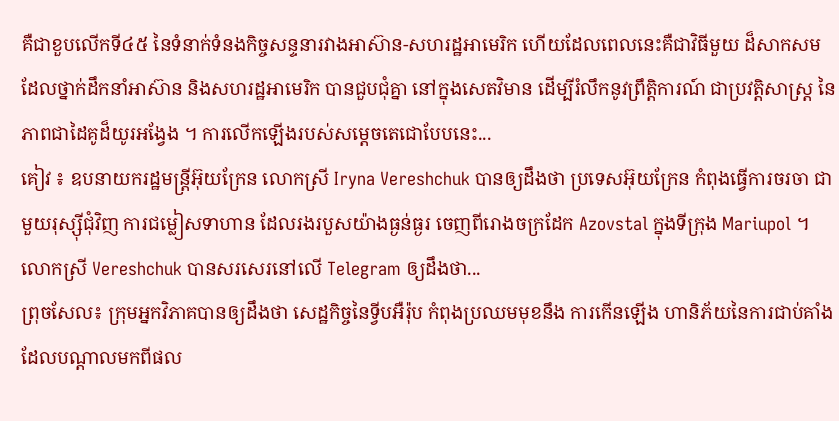គឺជាខួបលើកទី៤៥ នៃទំនាក់ទំនងកិច្ចសន្ទនារវាងអាស៊ាន-សហរដ្ឋអាមេរិក ហើយដែលពេលនេះគឺជាវិធីមួយ ដ៏សាកសម ដែលថ្នាក់ដឹកនាំអាស៊ាន និងសហរដ្ឋអាមេរិក បានជួបជុំគ្នា នៅក្នុងសេតវិមាន ដើម្បីរំលឹកនូវព្រឹត្តិការណ៍ ជាប្រវត្តិសាស្ត្រ នៃភាពជាដៃគូដ៏យូរអង្វែង ។ ការលើកឡើងរបស់សម្ដេចតេជោបែបនេះ...
គៀវ ៖ ឧបនាយករដ្ឋមន្ត្រីអ៊ុយក្រែន លោកស្រី Iryna Vereshchuk បានឲ្យដឹងថា ប្រទេសអ៊ុយក្រែន កំពុងធ្វើការចរចា ជាមួយរុស្ស៊ីជុំវិញ ការជម្លៀសទាហាន ដែលរងរបួសយ៉ាងធ្ងន់ធ្ងរ ចេញពីរោងចក្រដែក Azovstal ក្នុងទីក្រុង Mariupol ។ លោកស្រី Vereshchuk បានសរសេរនៅលើ Telegram ឲ្យដឹងថា...
ព្រុចសែល៖ ក្រុមអ្នកវិភាគបានឲ្យដឹងថា សេដ្ឋកិច្ចនៃទ្វីបអឺរ៉ុប កំពុងប្រឈមមុខនឹង ការកើនឡើង ហានិភ័យនៃការជាប់គាំង ដែលបណ្តាលមកពីផល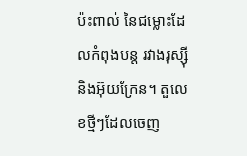ប៉ះពាល់ នៃជម្លោះដែលកំពុងបន្ត រវាងរុស្ស៊ីនិងអ៊ុយក្រែន។ តួលេខថ្មីៗដែលចេញ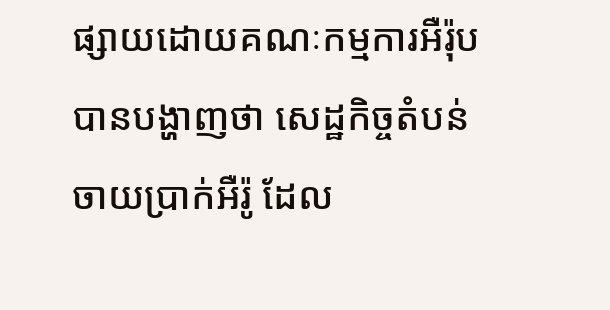ផ្សាយដោយគណៈកម្មការអឺរ៉ុបបានបង្ហាញថា សេដ្ឋកិច្ចតំបន់ចាយប្រាក់អឺរ៉ូ ដែល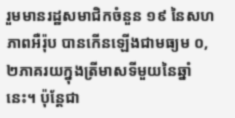រួមមានរដ្ឋសមាជិកចំនួន ១៩ នៃសហភាពអឺរ៉ុប បានកើនឡើងជាមធ្យម ០,២ភាគរយក្នុងត្រីមាសទីមួយនៃឆ្នាំនេះ។ ប៉ុន្តែជា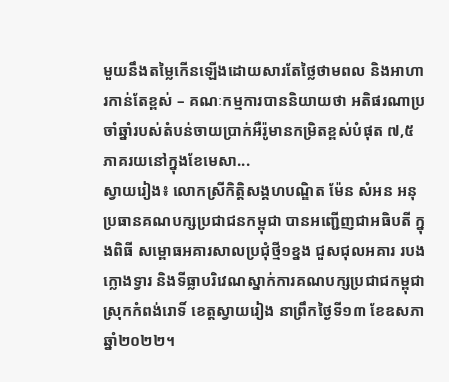មួយនឹងតម្លៃកើនឡើងដោយសារតែថ្លៃថាមពល និងអាហារកាន់តែខ្ពស់ – គណៈកម្មការបាននិយាយថា អតិផរណាប្រចាំឆ្នាំរបស់តំបន់ចាយប្រាក់អឺរ៉ូមានកម្រិតខ្ពស់បំផុត ៧,៥ភាគរយនៅក្នុងខែមេសា...
ស្វាយរៀង៖ លោកស្រីកិត្តិសង្គហបណ្ឌិត ម៉ែន សំអន អនុប្រធានគណបក្សប្រជាជនកម្ពុជា បានអញ្ជើញជាអធិបតី ក្នុងពិធី សម្ពោធអគារសាលប្រជុំថ្មី១ខ្នង ជួសជុលអគារ របង ក្លោងទ្វារ និងទីធ្លាបរិវេណស្នាក់ការគណបក្សប្រជាជកម្ពុជា ស្រុកកំពង់រោទិ៍ ខេត្តស្វាយរៀង នាព្រឹកថ្ងៃទី១៣ ខែឧសភា ឆ្នាំ២០២២។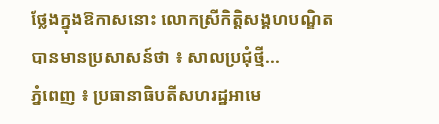ថ្លែងក្នុងឱកាសនោះ លោកស្រីកិត្តិសង្គហបណ្ឌិត បានមានប្រសាសន៍ថា ៖ សាលប្រជុំថ្មី...
ភ្នំពេញ ៖ ប្រធានាធិបតីសហរដ្ឋអាមេ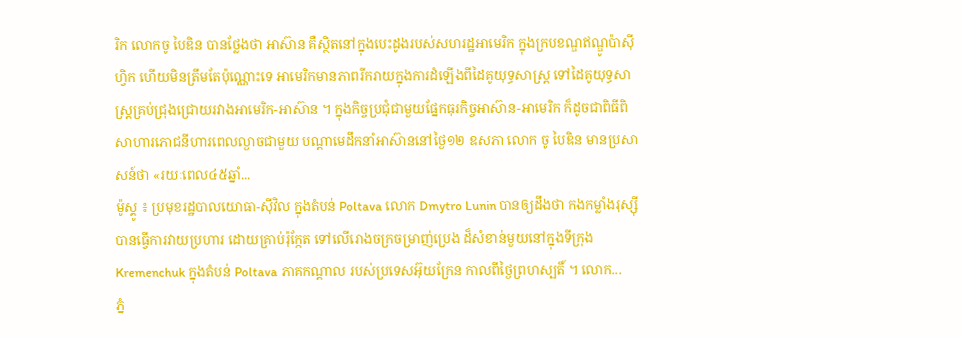រិក លោកចូ បៃឌិន បានថ្លែងថា អាស៊ាន គឺស្ថិតនៅក្នុងបេះដូងរបស់សហរដ្ឋអាមេរិក ក្នុងក្របខណ្ឌឥណ្ឌូប៉ាស៊ីហ្វិក ហើយមិនត្រឹមតែប៉ុណ្ណោះទេ អាមេរិកមានភាពរីករាយក្នុងការដំឡើងពីដៃគូយុទ្ធសាស្ត្រ ទៅដៃគូយុទ្ធសាស្ត្រគ្រប់ជ្រុងជ្រោយរវាងអាមេរិក-អាស៊ាន ។ ក្នុងកិច្ចប្រជុំជាមួយផ្នែកធុរកិច្ចអាស៊ាន-អាមេរិក ក៏ដូចជាពិធីពិសាហារភោជនីហារពេលល្ងាចជាមួយ បណ្តាមេដឹកនាំអាស៊ាននៅថ្ងៃ១២ ឧសភា លោក ចូ បៃឌិន មានប្រសាសន៍ថា «រយៈពេល៤៥ឆ្នាំ...
ម៉ូស្គូ ៖ ប្រមុខរដ្ឋបាលយោធា-ស៊ីវិល ក្នុងតំបន់ Poltava លោក Dmytro Lunin បានឲ្យដឹងថា កងកម្លាំងរុស្ស៊ី បានធ្វើការវាយប្រហារ ដោយគ្រាប់រ៉ុក្កែត ទៅលើរោងចក្រចម្រាញ់ប្រេង ដ៏សំខាន់មួយនៅក្នុងទីក្រុង Kremenchuk ក្នុងតំបន់ Poltava ភាគកណ្តាល របស់ប្រទេសអ៊ុយក្រែន កាលពីថ្ងៃព្រហស្បតិ៍ ។ លោក...
ភ្នំ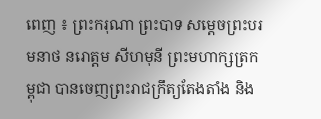ពេញ ៖ ព្រះករុណា ព្រះបាទ សម្តេចព្រះបរមនាថ នរោត្តម សីហមុនី ព្រះមហាក្សត្រកម្ពុជា បានចេញព្រះរាជក្រឹត្យតែងតាំង និង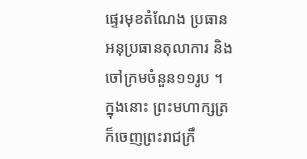ផ្ទេរមុខតំណែង ប្រធាន អនុប្រធានតុលាការ និងចៅក្រមចំនួន១១រូប ។ ក្នុងនោះ ព្រះមហាក្សត្រ ក៏ចេញព្រះរាជក្រឹ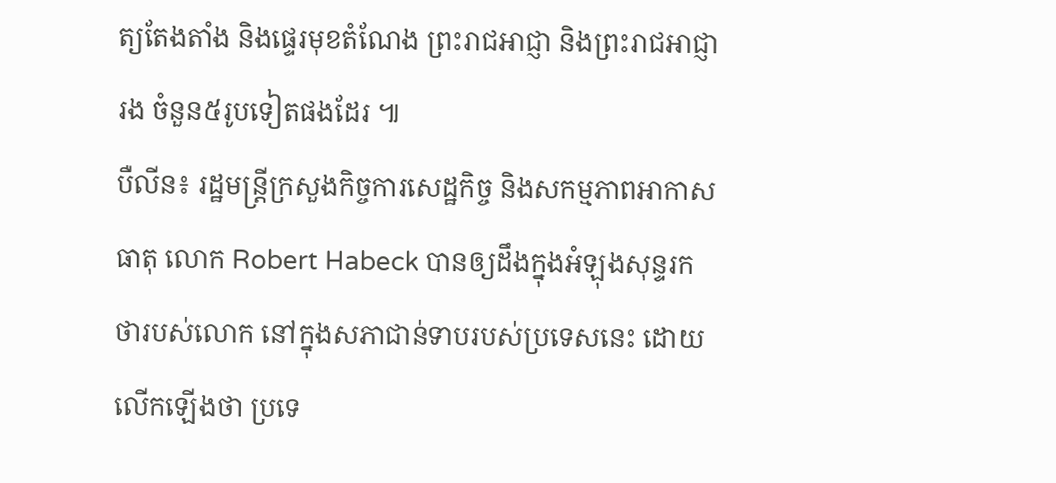ត្យតែងតាំង និងផ្ទេរមុខតំណែង ព្រះរាជអាជ្ញា និងព្រះរាជអាជ្ញារង ចំនួន៥រូបទៀតផងដែរ ៕
បឺលីន៖ រដ្ឋមន្ត្រីក្រសួងកិច្ចការសេដ្ឋកិច្ច និងសកម្មភាពអាកាសធាតុ លោក Robert Habeck បានឲ្យដឹងក្នុងអំឡុងសុន្ទរកថារបស់លោក នៅក្នុងសភាជាន់ទាបរបស់ប្រទេសនេះ ដោយលើកឡើងថា ប្រទេ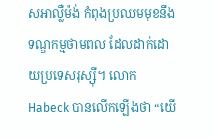សអាល្លឺម៉ង់ កំពុងប្រឈមមុខនឹងទណ្ឌកម្មថាមពល ដែលដាក់ដោយប្រទេសរុស្ស៊ី។ លោក Habeck បានលើកឡើងថា “យើ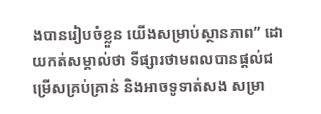ងបានរៀបចំខ្លួន យើងសម្រាប់ស្ថានភាព” ដោយកត់សម្គាល់ថា ទីផ្សារថាមពលបានផ្តល់ជម្រើសគ្រប់គ្រាន់ និងអាចទូទាត់សង សម្រា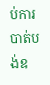ប់ការបាត់បង់ឧ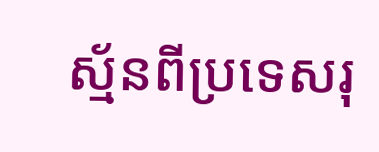ស្ម័នពីប្រទេសរុ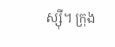ស្ស៊ី។ ក្រុង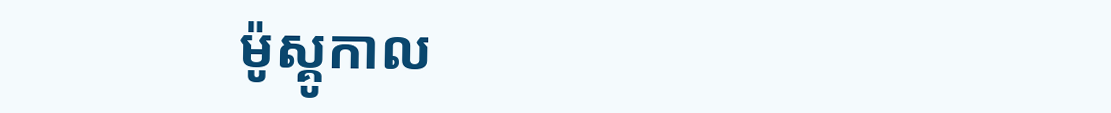ម៉ូស្គូកាល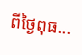ពីថ្ងៃពុធ...